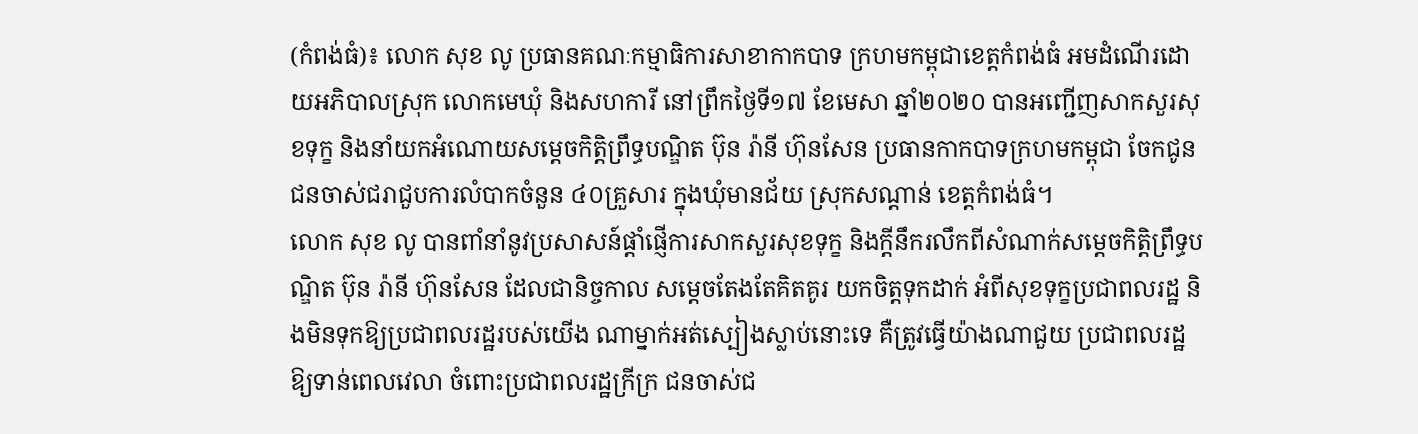(កំពង់ធំ)៖ លោក សុខ លូ ប្រធានគណៈកម្មាធិការសាខាកាកបាទ ក្រហមកម្ពុជាខេត្តកំពង់ធំ អមដំណើរដោយអភិបាលស្រុក លោកមេឃុំ និងសហការី នៅព្រឹកថ្ងៃទី១៧ ខែមេសា ឆ្នាំ២០២០ បានអញ្ជើញសាកសួរសុខទុក្ខ និងនាំយកអំណោយសម្ដេចកិត្តិព្រឹទ្ធបណ្ឌិត ប៊ុន រ៉ានី ហ៊ុនសែន ប្រធានកាកបាទក្រហមកម្ពុជា ចែកជូនជនចាស់ជរាជួបការលំបាកចំនួន ៤០គ្រួសារ ក្នុងឃុំមានជ័យ ស្រុកសណ្ដាន់ ខេត្តកំពង់ធំ។
លោក សុខ លូ បានពាំនាំនូវប្រសាសន៍ផ្ដាំផ្ញើការសាកសួរសុខទុក្ខ និងក្ដីនឹករលឹកពីសំណាក់សម្ដេចកិត្តិព្រឹទ្ធបណ្ឌិត ប៊ុន រ៉ានី ហ៊ុនសែន ដែលជានិច្ចកាល សម្ដេចតែងតែគិតគូរ យកចិត្តទុកដាក់ អំពីសុខទុក្ខប្រជាពលរដ្ឋ និងមិនទុកឱ្យប្រជាពលរដ្ឋរបស់យើង ណាម្នាក់អត់ស្បៀងស្លាប់នោះទេ គឺត្រូវធ្វើយ៉ាងណាជួយ ប្រជាពលរដ្ឋឱ្យទាន់ពេលវេលា ចំពោះប្រជាពលរដ្ឋក្រីក្រ ជនចាស់ជ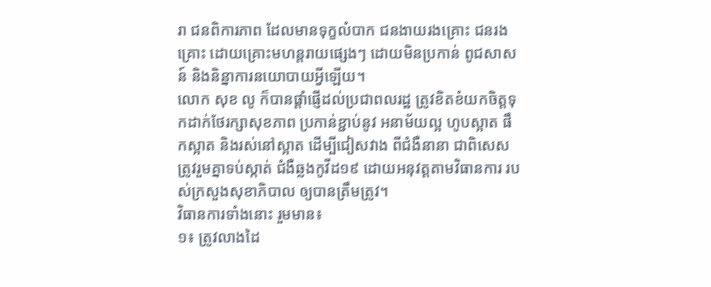រា ជនពិការភាព ដែលមានទុក្ខលំបាក ជនងាយរងគ្រោះ ជនរងគ្រោះ ដោយគ្រោះមហន្តរាយផ្សេងៗ ដោយមិនប្រកាន់ ពូជសាសន៍ និងនិន្នាការនយោបាយអ្វីឡើយ។
លោក សុខ លូ ក៏បានផ្តាំផ្ញើដល់ប្រជាពលរដ្ឋ ត្រូវខិតខំយកចិត្តទុកដាក់ថែរក្សាសុខភាព ប្រកាន់ខ្ជាប់នូវ អនាម័យល្អ ហូបស្អាត ផឹកស្អាត និងរស់នៅស្អាត ដើម្បីជៀសវាង ពីជំងឺនានា ជាពិសេសត្រូវរួមគ្នាទប់ស្កាត់ ជំងឺឆ្លងកូវីដ១៩ ដោយអនុវត្តតាមវិធានការ របស់ក្រសួងសុខាភិបាល ឲ្យបានត្រឹមត្រូវ។
វិធានការទាំងនោះ រួមមាន៖
១៖ ត្រូវលាងដៃ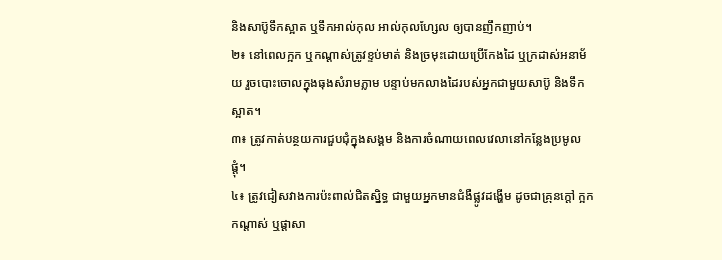និងសាប៊ូទឹកស្អាត ឬទឹកអាល់កុល អាល់កុលហ្សែល ឲ្យបានញឹកញាប់។
២៖ នៅពេលក្អក ឬកណ្តាស់ត្រូវខ្ទប់មាត់ និងច្រមុះដោយប្រើកែងដៃ ឬក្រដាស់អនាម័យ រួចបោះចោលក្នុងធុងសំរាមភ្លាម បន្ទាប់មកលាងដៃរបស់អ្នកជាមួយសាប៊ូ និងទឹកស្អាត។
៣៖ ត្រូវកាត់បន្ថយការជួបជុំក្នុងសង្គម និងការចំណាយពេលវេលានៅកន្លែងប្រមូលផ្ដុំ។
៤៖ ត្រូវជៀសវាងការប៉ះពាល់ជិតស្និទ្ធ ជាមួយអ្នកមានជំងឺផ្លូវដង្ហើម ដូចជាគ្រុនក្ដៅ ក្អក កណ្ដាស់ ឬផ្ដាសា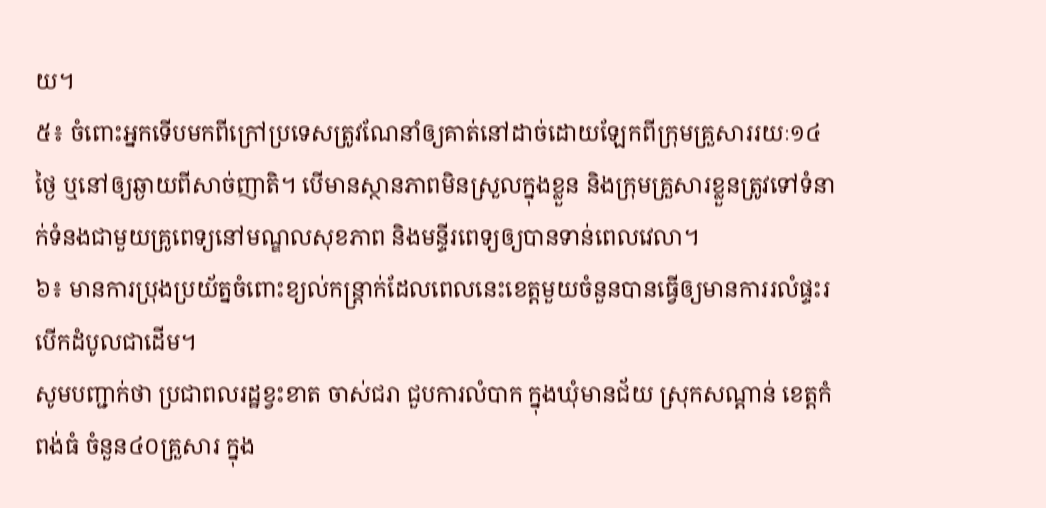យ។
៥៖ ចំពោះអ្នកទើបមកពីក្រៅប្រទេសត្រូវណែនាំឲ្យគាត់នៅដាច់ដោយឡែកពីក្រុមគ្រួសាររយៈ១៤ថ្ងៃ ឬនៅឲ្យឆ្ងាយពីសាច់ញាតិ។ បើមានស្ថានភាពមិនស្រួលក្នុងខ្លួន និងក្រុមគ្រួសារខ្លួនត្រូវទៅទំនាក់ទំនងជាមួយគ្រូពេទ្យនៅមណ្ឌលសុខភាព និងមន្ទីរពេទ្យឲ្យបានទាន់ពេលវេលា។
៦៖ មានការប្រុងប្រយ័ត្នចំពោះខ្យល់កន្ត្រាក់ដែលពេលនេះខេត្តមួយចំនួនបានធ្វើឲ្យមានការរលំផ្ទះរបើកដំបូលជាដើម។
សូមបញ្ជាក់ថា ប្រជាពលរដ្ឋខ្វះខាត ចាស់ជរា ជួបការលំបាក ក្នុងឃុំមានជ័យ ស្រុកសណ្ដាន់ ខេត្តកំពង់ធំ ចំនួន៤០គ្រួសារ ក្នុង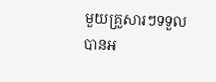មួយគ្រួសារៗទទួលបានអ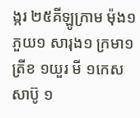ង្ករ ២៥គីឡូក្រាម ម៉ុង១ ភួយ១ សារុង១ ក្រមា១ ត្រីខ ១យួរ មី ១កេស សាប៊ូ ១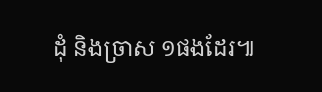ដុំ និងច្រាស ១ផងដែរ៕